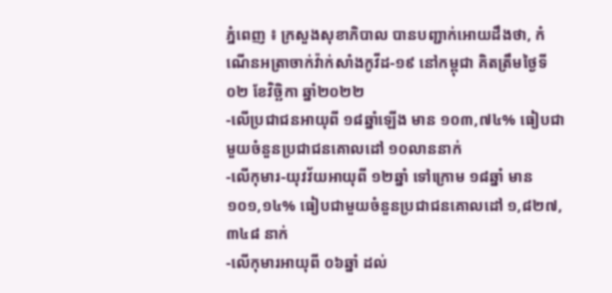ភ្នំពេញ ៖ ក្រសួងសុខាភិបាល បានបញ្ជាក់អោយដឹងថា, កំណេីនអត្រាចាក់វ៉ាក់សាំងកូវីដ-១៩ នៅកម្ពុជា គិតត្រឹមថ្ងៃទី០២ ខែវិច្ឆិកា ឆ្នាំ២០២២
-លើប្រជាជនអាយុពី ១៨ឆ្នាំឡើង មាន ១០៣,៧៤% ធៀបជាមួយចំនួនប្រជាជនគោលដៅ ១០លាននាក់
-លើកុមារ-យុវវ័យអាយុពី ១២ឆ្នាំ ទៅក្រោម ១៨ឆ្នាំ មាន ១០១,១៤% ធៀបជាមួយចំនួនប្រជាជនគោលដៅ ១,៨២៧,៣៤៨ នាក់
-លើកុមារអាយុពី ០៦ឆ្នាំ ដល់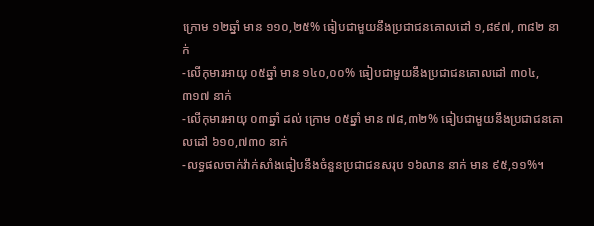ក្រោម ១២ឆ្នាំ មាន ១១០,២៥% ធៀបជាមួយនឹងប្រជាជនគោលដៅ ១,៨៩៧, ៣៨២ នាក់
-លើកុមារអាយុ ០៥ឆ្នាំ មាន ១៤០,០០% ធៀបជាមួយនឹងប្រជាជនគោលដៅ ៣០៤,៣១៧ នាក់
-លើកុមារអាយុ ០៣ឆ្នាំ ដល់ ក្រោម ០៥ឆ្នាំ មាន ៧៨,៣២% ធៀបជាមួយនឹងប្រជាជនគោលដៅ ៦១០,៧៣០ នាក់
-លទ្ធផលចាក់វ៉ាក់សាំងធៀបនឹងចំនួនប្រជាជនសរុប ១៦លាន នាក់ មាន ៩៥,១១%។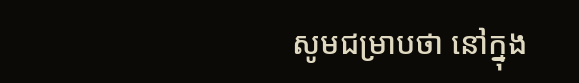សូមជម្រាបថា នៅក្នុង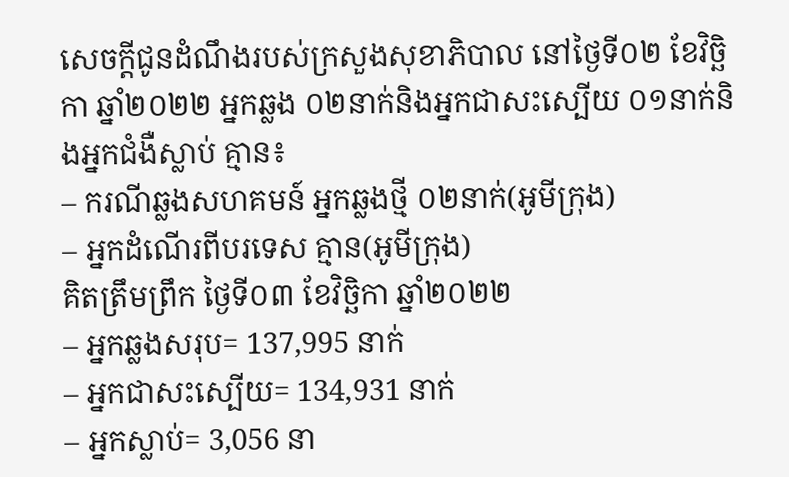សេចក្ដីជូនដំណឹងរបស់ក្រសួងសុខាភិបាល នៅថ្ងៃទី០២ ខែវិច្ឆិកា ឆ្នាំ២០២២ អ្នកឆ្លង ០២នាក់និងអ្នកជាសះស្បើយ ០១នាក់និងអ្នកជំងឺស្លាប់ គ្មាន៖
– ករណីឆ្លងសហគមន៍ អ្នកឆ្លងថ្មី ០២នាក់(អូមីក្រុង)
– អ្នកដំណើរពីបរទេស គ្មាន(អូមីក្រុង)
គិតត្រឹមព្រឹក ថ្ងៃទី០៣ ខែវិច្ឆិកា ឆ្នាំ២០២២
– អ្នកឆ្លងសរុប= 137,995 នាក់
– អ្នកជាសះស្បើយ= 134,931 នាក់
– អ្នកស្លាប់= 3,056 នា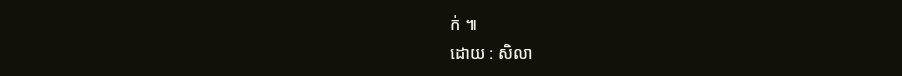ក់ ៕
ដោយ : សិលា